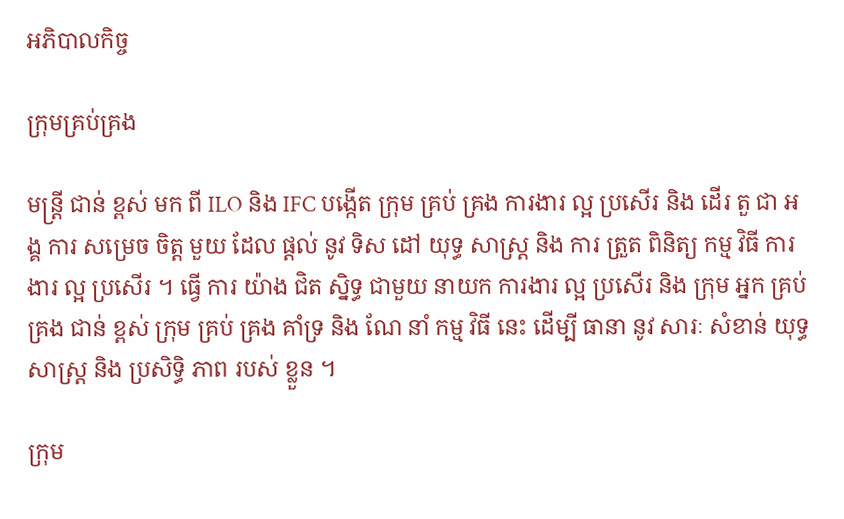អភិបាលកិច្ច

ក្រុមគ្រប់គ្រង

មន្ត្រី ជាន់ ខ្ពស់ មក ពី ILO និង IFC បង្កើត ក្រុម គ្រប់ គ្រង ការងារ ល្អ ប្រសើរ និង ដើរ តួ ជា អង្គ ការ សម្រេច ចិត្ត មួយ ដែល ផ្តល់ នូវ ទិស ដៅ យុទ្ធ សាស្ត្រ និង ការ ត្រួត ពិនិត្យ កម្ម វិធី ការងារ ល្អ ប្រសើរ ។ ធ្វើ ការ យ៉ាង ជិត ស្និទ្ធ ជាមួយ នាយក ការងារ ល្អ ប្រសើរ និង ក្រុម អ្នក គ្រប់ គ្រង ជាន់ ខ្ពស់ ក្រុម គ្រប់ គ្រង គាំទ្រ និង ណែ នាំ កម្ម វិធី នេះ ដើម្បី ធានា នូវ សារៈ សំខាន់ យុទ្ធ សាស្ត្រ និង ប្រសិទ្ធិ ភាព របស់ ខ្លួន ។

ក្រុម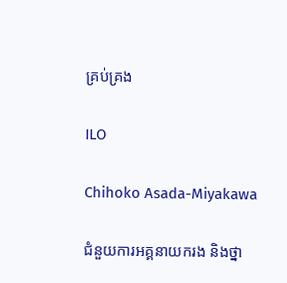គ្រប់គ្រង

ILO

Chihoko Asada-Miyakawa

ជំនួយការអគ្គនាយករង និងថ្នា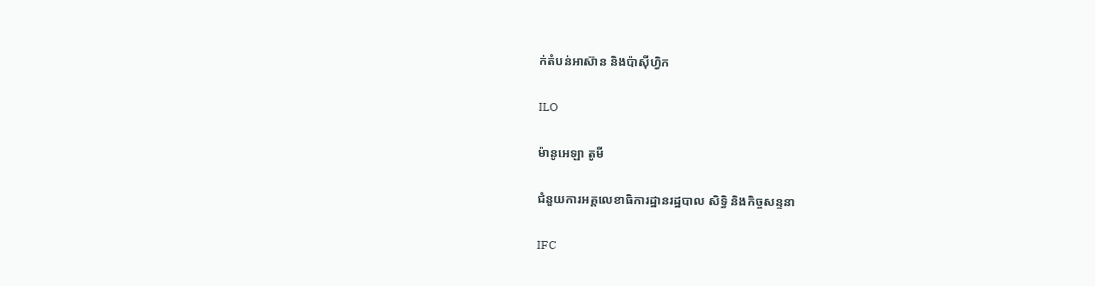ក់តំបន់អាស៊ាន និងប៉ាស៊ីហ្វិក

ILO

ម៉ានូអេឡា តូមី

ជំនួយការអគ្គលេខាធិការដ្ឋានរដ្ឋបាល សិទ្ធិ និងកិច្ចសន្ទនា

IFC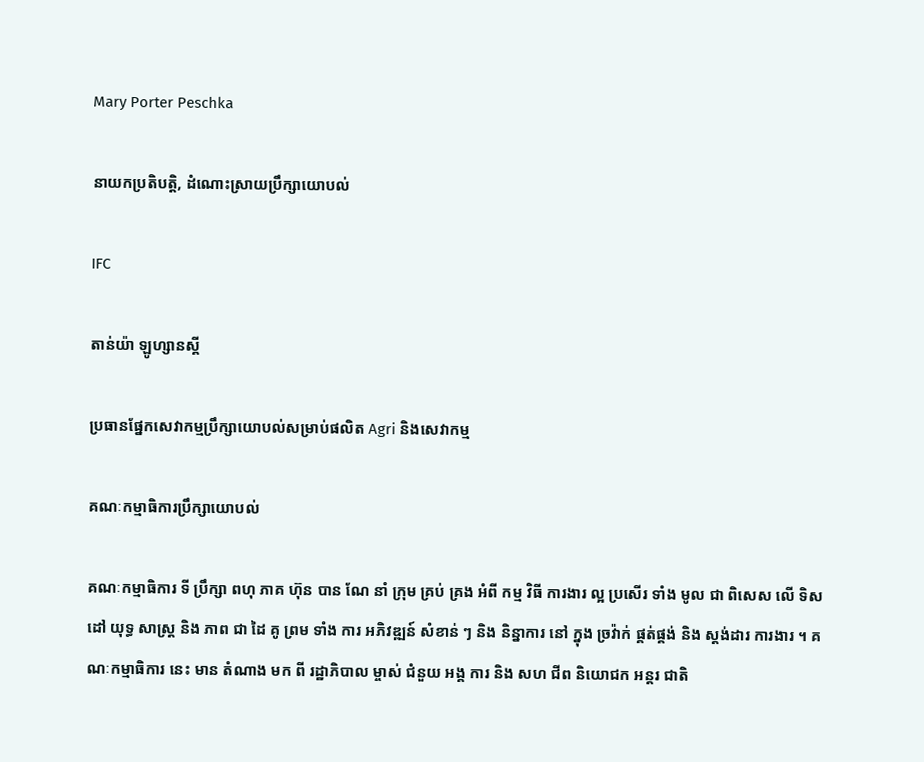Mary Porter Peschka

នាយកប្រតិបត្តិ, ដំណោះស្រាយប្រឹក្សាយោបល់

IFC

តាន់យ៉ា ឡូហ្សានស្គី

ប្រធានផ្នែកសេវាកម្មប្រឹក្សាយោបល់សម្រាប់ផលិត Agri និងសេវាកម្ម

គណៈកម្មាធិការប្រឹក្សាយោបល់

គណៈកម្មាធិការ ទី ប្រឹក្សា ពហុ ភាគ ហ៊ុន បាន ណែ នាំ ក្រុម គ្រប់ គ្រង អំពី កម្ម វិធី ការងារ ល្អ ប្រសើរ ទាំង មូល ជា ពិសេស លើ ទិស ដៅ យុទ្ធ សាស្ត្រ និង ភាព ជា ដៃ គូ ព្រម ទាំង ការ អភិវឌ្ឍន៍ សំខាន់ ៗ និង និន្នាការ នៅ ក្នុង ច្រវ៉ាក់ ផ្គត់ផ្គង់ និង ស្តង់ដារ ការងារ ។ គណៈកម្មាធិការ នេះ មាន តំណាង មក ពី រដ្ឋាភិបាល ម្ចាស់ ជំនួយ អង្គ ការ និង សហ ជីព និយោជក អន្តរ ជាតិ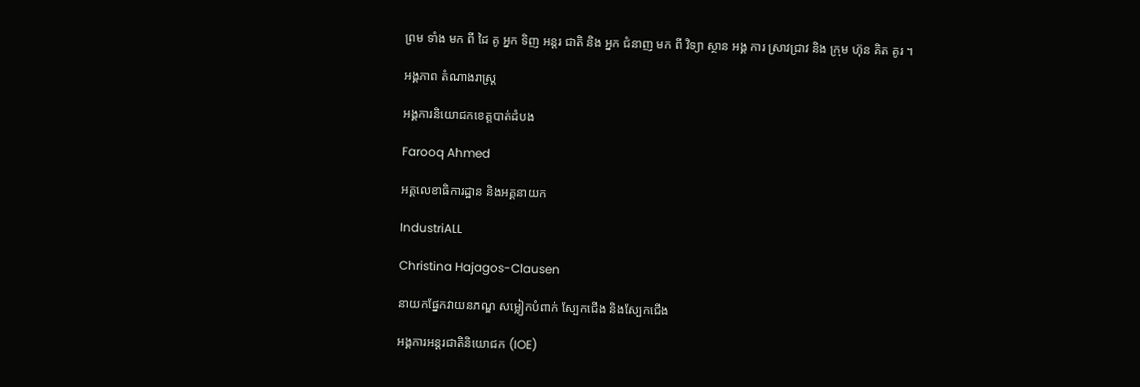ព្រម ទាំង មក ពី ដៃ គូ អ្នក ទិញ អន្តរ ជាតិ និង អ្នក ជំនាញ មក ពី វិទ្យា ស្ថាន អង្គ ការ ស្រាវជ្រាវ និង ក្រុម ហ៊ុន គិត គូរ ។

អង្គភាព តំណាងរាស្ដ្រ

អង្គការនិយោជកខេត្តបាត់ដំបង

Farooq Ahmed

អគ្គលេខាធិការដ្ឋាន និងអគ្គនាយក

IndustriALL

Christina Hajagos-Clausen

នាយកផ្នែកវាយនភណ្ឌ សម្លៀកបំពាក់ ស្បែកជើង និងស្បែកជើង

អង្គការអន្តរជាតិនិយោជក (IOE)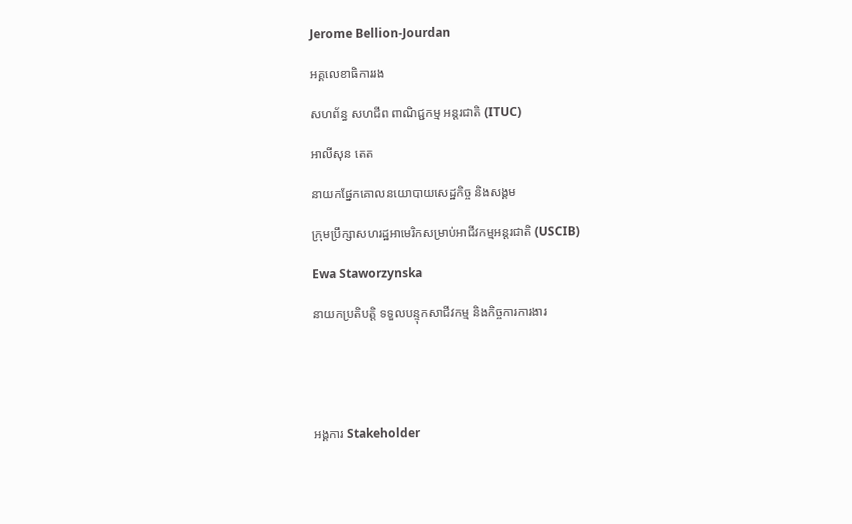Jerome Bellion-Jourdan

អគ្គលេខាធិការរង

សហព័ន្ធ សហជីព ពាណិជ្ជកម្ម អន្តរជាតិ (ITUC)

អាលីសុន តេត

នាយកផ្នែកគោលនយោបាយសេដ្ឋកិច្ច និងសង្គម

ក្រុមប្រឹក្សាសហរដ្ឋអាមេរិកសម្រាប់អាជីវកម្មអន្តរជាតិ (USCIB)

Ewa Staworzynska

នាយកប្រតិបត្តិ ទទួលបន្ទុកសាជីវកម្ម និងកិច្ចការការងារ





អង្គការ Stakeholder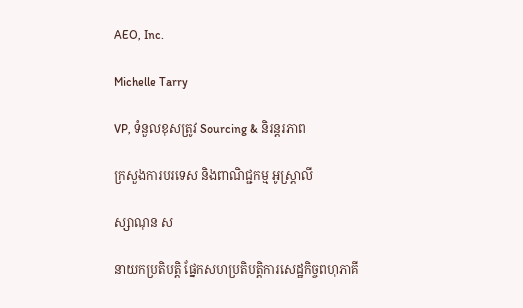AEO, Inc.

Michelle Tarry

VP, ទំនួលខុសត្រូវ Sourcing & និរន្តរភាព

ក្រសួងការបរទេស និងពាណិជ្ជកម្ម អូស្ត្រាលី

ស្សាណុន ស

នាយកប្រតិបត្តិ ផ្នែកសហប្រតិបត្តិការសេដ្ឋកិច្ចពហុភាគី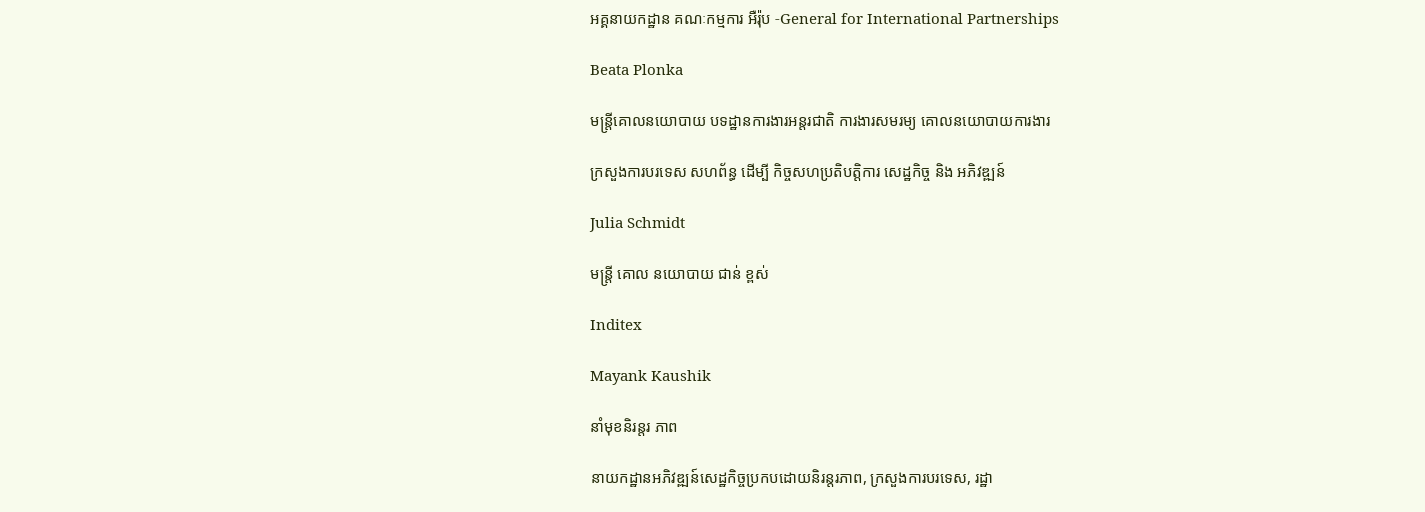អគ្គនាយកដ្ឋាន គណៈកម្មការ អឺរ៉ុប -General for International Partnerships

Beata Plonka

មន្ត្រីគោលនយោបាយ បទដ្ឋានការងារអន្តរជាតិ ការងារសមរម្យ គោលនយោបាយការងារ

ក្រសួងការបរទេស សហព័ន្ធ ដើម្បី កិច្ចសហប្រតិបត្តិការ សេដ្ឋកិច្ច និង អភិវឌ្ឍន៍

Julia Schmidt

មន្ត្រី គោល នយោបាយ ជាន់ ខ្ពស់

Inditex

Mayank Kaushik

នាំមុខនិរន្តរ ភាព

នាយកដ្ឋានអភិវឌ្ឍន៍សេដ្ឋកិច្ចប្រកបដោយនិរន្តរភាព, ក្រសួងការបរទេស, រដ្ឋា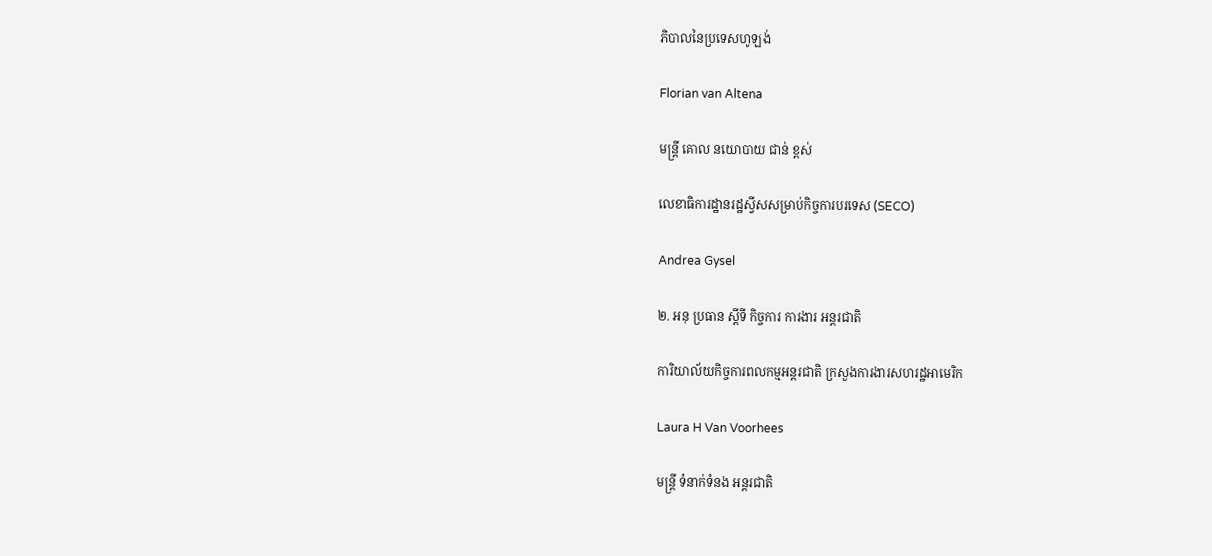ភិបាលនៃប្រទេសហូឡង់

Florian van Altena

មន្ត្រី គោល នយោបាយ ជាន់ ខ្ពស់

លេខាធិការដ្ឋានរដ្ឋស្វីសសម្រាប់កិច្ចការបរទេស (SECO)

Andrea Gysel

២. អនុ ប្រធាន ស្ដីទី កិច្ចការ ការងារ អន្តរជាតិ

ការិយាល័យកិច្ចការពលកម្មអន្តរជាតិ ក្រសួងការងារសហរដ្ឋអាមេរិក

Laura H Van Voorhees

មន្ត្រី ទំនាក់ទំនង អន្តរជាតិ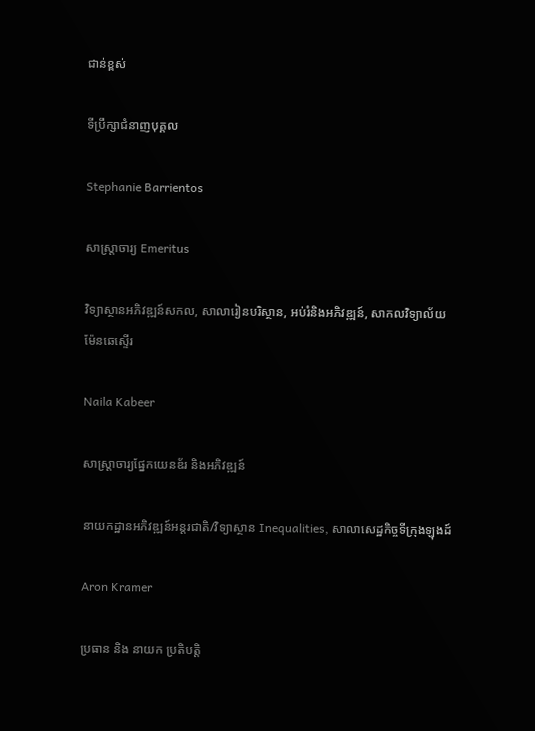ជាន់ខ្ពស់

ទីប្រឹក្សាជំនាញបុគ្គល

Stephanie Barrientos

សាស្ត្រាចារ្យ Emeritus

វិទ្យាស្ថានអភិវឌ្ឍន៍សកល, សាលារៀនបរិស្ថាន, អប់រំនិងអភិវឌ្ឍន៍, សាកលវិទ្យាល័យ ម៉ែនឆេស្ទើរ

Naila Kabeer

សាស្ត្រាចារ្យផ្នែកយេនឌ័រ និងអភិវឌ្ឍន៍

នាយកដ្ឋានអភិវឌ្ឍន៍អន្តរជាតិ/វិទ្យាស្ថាន Inequalities, សាលាសេដ្ឋកិច្ចទីក្រុងឡុងដ៍

Aron Kramer

ប្រធាន និង នាយក ប្រតិបត្តិ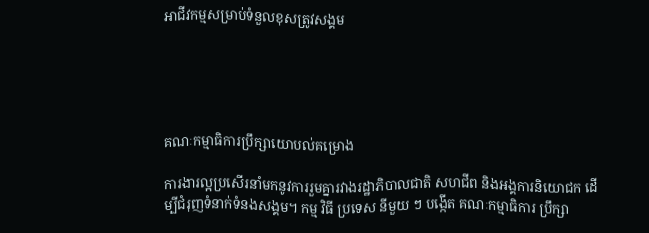អាជីវកម្មសម្រាប់ទំនួលខុសត្រូវសង្គម





គណៈកម្មាធិការប្រឹក្សាយោបល់គម្រោង

ការងារល្អប្រសើរនាំមកនូវការរួមគ្នារវាងរដ្ឋាភិបាលជាតិ សហជីព និងអង្គការនិយោជក ដើម្បីជំរុញទំនាក់ទំនងសង្គម។ កម្ម វិធី ប្រទេស នីមួយ ៗ បង្កើត គណៈកម្មាធិការ ប្រឹក្សា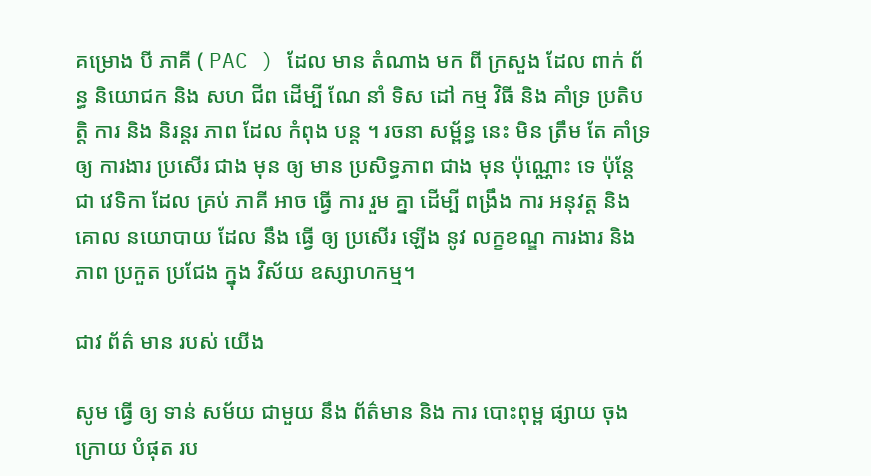គម្រោង បី ភាគី ( PAC ) ដែល មាន តំណាង មក ពី ក្រសួង ដែល ពាក់ ព័ន្ធ និយោជក និង សហ ជីព ដើម្បី ណែ នាំ ទិស ដៅ កម្ម វិធី និង គាំទ្រ ប្រតិបត្តិ ការ និង និរន្តរ ភាព ដែល កំពុង បន្ត ។ រចនា សម្ព័ន្ធ នេះ មិន ត្រឹម តែ គាំទ្រ ឲ្យ ការងារ ប្រសើរ ជាង មុន ឲ្យ មាន ប្រសិទ្ធភាព ជាង មុន ប៉ុណ្ណោះ ទេ ប៉ុន្តែ ជា វេទិកា ដែល គ្រប់ ភាគី អាច ធ្វើ ការ រួម គ្នា ដើម្បី ពង្រឹង ការ អនុវត្ត និង គោល នយោបាយ ដែល នឹង ធ្វើ ឲ្យ ប្រសើរ ឡើង នូវ លក្ខខណ្ឌ ការងារ និង ភាព ប្រកួត ប្រជែង ក្នុង វិស័យ ឧស្សាហកម្ម។

ជាវ ព័ត៌ មាន របស់ យើង

សូម ធ្វើ ឲ្យ ទាន់ សម័យ ជាមួយ នឹង ព័ត៌មាន និង ការ បោះពុម្ព ផ្សាយ ចុង ក្រោយ បំផុត រប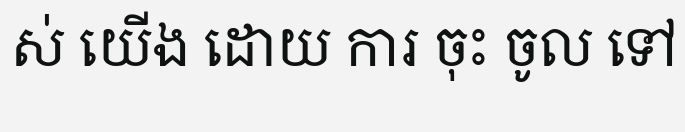ស់ យើង ដោយ ការ ចុះ ចូល ទៅ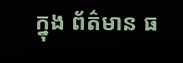ក្នុង ព័ត៌មាន ធ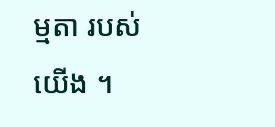ម្មតា របស់ យើង ។